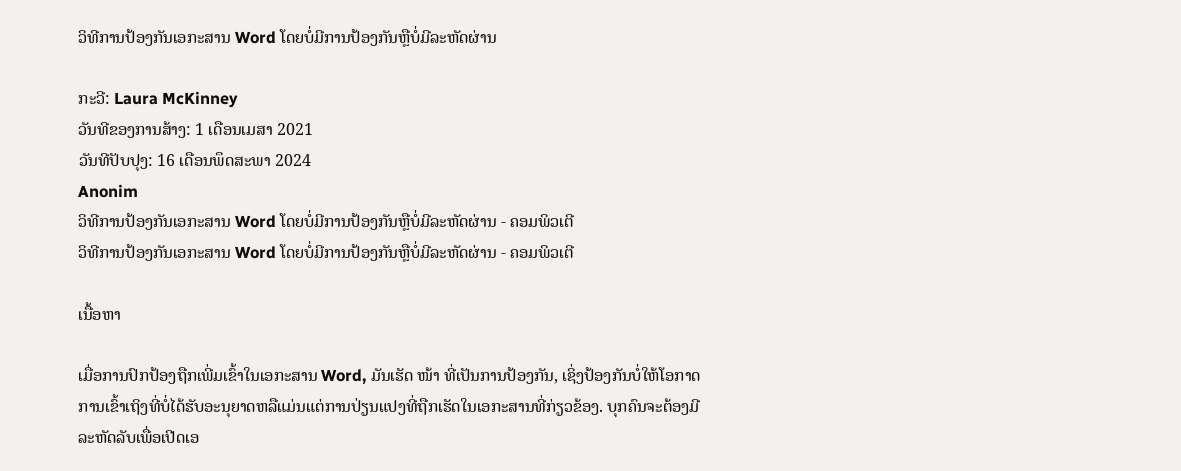ວິທີການປ້ອງກັນເອກະສານ Word ໂດຍບໍ່ມີການປ້ອງກັນຫຼືບໍ່ມີລະຫັດຜ່ານ

ກະວີ: Laura McKinney
ວັນທີຂອງການສ້າງ: 1 ເດືອນເມສາ 2021
ວັນທີປັບປຸງ: 16 ເດືອນພຶດສະພາ 2024
Anonim
ວິທີການປ້ອງກັນເອກະສານ Word ໂດຍບໍ່ມີການປ້ອງກັນຫຼືບໍ່ມີລະຫັດຜ່ານ - ຄອມພິວເຕີ
ວິທີການປ້ອງກັນເອກະສານ Word ໂດຍບໍ່ມີການປ້ອງກັນຫຼືບໍ່ມີລະຫັດຜ່ານ - ຄອມພິວເຕີ

ເນື້ອຫາ

ເມື່ອການປົກປ້ອງຖືກເພີ່ມເຂົ້າໃນເອກະສານ Word, ມັນເຮັດ ໜ້າ ທີ່ເປັນການປ້ອງກັນ, ເຊິ່ງປ້ອງກັນບໍ່ໃຫ້ໂອກາດການເຂົ້າເຖິງທີ່ບໍ່ໄດ້ຮັບອະນຸຍາດຫລືແມ່ນແຕ່ການປ່ຽນແປງທີ່ຖືກເຮັດໃນເອກະສານທີ່ກ່ຽວຂ້ອງ. ບຸກຄົນຈະຕ້ອງມີລະຫັດລັບເພື່ອເປີດເອ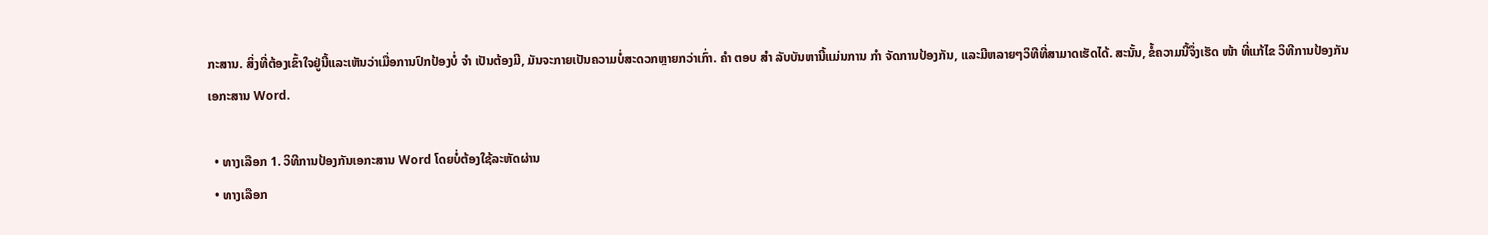ກະສານ. ສິ່ງທີ່ຕ້ອງເຂົ້າໃຈຢູ່ນີ້ແລະເຫັນວ່າເມື່ອການປົກປ້ອງບໍ່ ຈຳ ເປັນຕ້ອງມີ, ມັນຈະກາຍເປັນຄວາມບໍ່ສະດວກຫຼາຍກວ່າເກົ່າ. ຄຳ ຕອບ ສຳ ລັບບັນຫານີ້ແມ່ນການ ກຳ ຈັດການປ້ອງກັນ, ແລະມີຫລາຍໆວິທີທີ່ສາມາດເຮັດໄດ້. ສະນັ້ນ, ຂໍ້ຄວາມນີ້ຈຶ່ງເຮັດ ໜ້າ ທີ່ແກ້ໄຂ ວິທີການປ້ອງກັນເອກະສານ Word.

  • ທາງເລືອກ 1. ວິທີການປ້ອງກັນເອກະສານ Word ໂດຍບໍ່ຕ້ອງໃຊ້ລະຫັດຜ່ານ
  • ທາງເລືອກ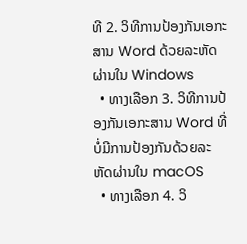ທີ 2. ວິທີການປ້ອງກັນເອກະສານ Word ດ້ວຍລະຫັດຜ່ານໃນ Windows
  • ທາງເລືອກ 3. ວິທີການປ້ອງກັນເອກະສານ Word ທີ່ບໍ່ມີການປ້ອງກັນດ້ວຍລະຫັດຜ່ານໃນ macOS
  • ທາງເລືອກ 4. ວິ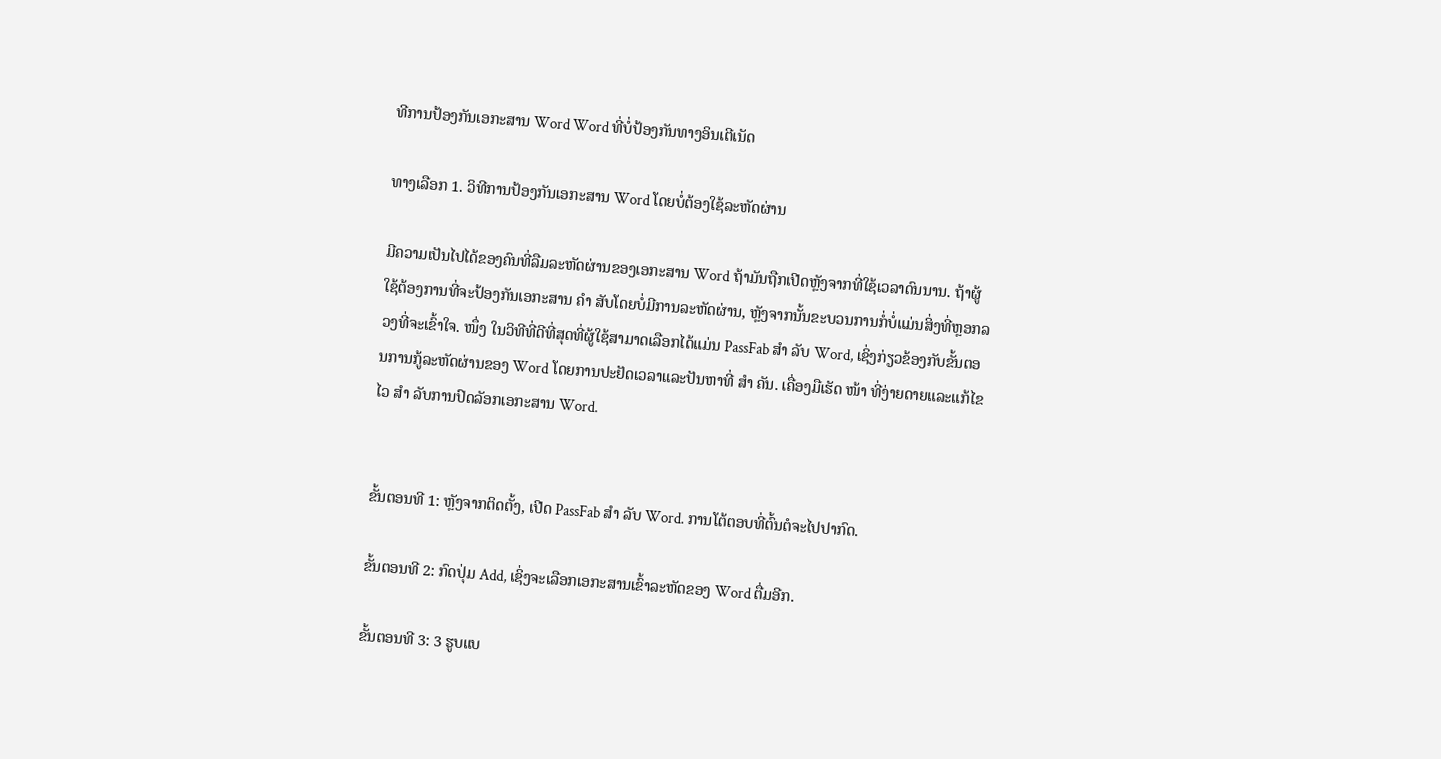ທີການປ້ອງກັນເອກະສານ Word Word ທີ່ບໍ່ປ້ອງກັນທາງອິນເຕີເນັດ

ທາງເລືອກ 1. ວິທີການປ້ອງກັນເອກະສານ Word ໂດຍບໍ່ຕ້ອງໃຊ້ລະຫັດຜ່ານ

ມີຄວາມເປັນໄປໄດ້ຂອງຄົນທີ່ລືມລະຫັດຜ່ານຂອງເອກະສານ Word ຖ້າມັນຖືກເປີດຫຼັງຈາກທີ່ໃຊ້ເວລາດົນນານ. ຖ້າຜູ້ໃຊ້ຕ້ອງການທີ່ຈະປ້ອງກັນເອກະສານ ຄຳ ສັບໂດຍບໍ່ມີການລະຫັດຜ່ານ, ຫຼັງຈາກນັ້ນຂະບວນການກໍ່ບໍ່ແມ່ນສິ່ງທີ່ຫຼອກລວງທີ່ຈະເຂົ້າໃຈ. ໜຶ່ງ ໃນວິທີທີ່ດີທີ່ສຸດທີ່ຜູ້ໃຊ້ສາມາດເລືອກໄດ້ແມ່ນ PassFab ສຳ ລັບ Word, ເຊິ່ງກ່ຽວຂ້ອງກັບຂັ້ນຕອນການກູ້ລະຫັດຜ່ານຂອງ Word ໂດຍການປະຢັດເວລາແລະປັນຫາທີ່ ສຳ ຄັນ. ເຄື່ອງມືເຮັດ ໜ້າ ທີ່ງ່າຍດາຍແລະແກ້ໄຂໄວ ສຳ ລັບການປົດລັອກເອກະສານ Word.


ຂັ້ນຕອນທີ 1: ຫຼັງຈາກຕິດຕັ້ງ, ເປີດ PassFab ສຳ ລັບ Word. ການໂຕ້ຕອບທີ່ຕົ້ນຕໍຈະໄປປາກົດ.

ຂັ້ນຕອນທີ 2: ກົດປຸ່ມ Add, ເຊິ່ງຈະເລືອກເອກະສານເຂົ້າລະຫັດຂອງ Word ຕື່ມອີກ.

ຂັ້ນຕອນທີ 3: 3 ຮູບແບ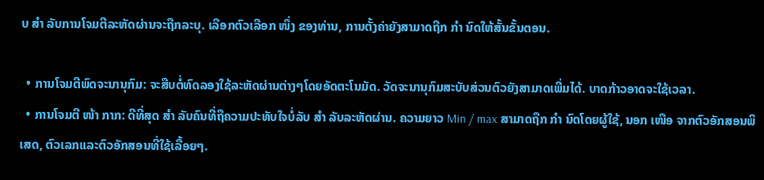ບ ສຳ ລັບການໂຈມຕີລະຫັດຜ່ານຈະຖືກລະບຸ. ເລືອກຕົວເລືອກ ໜຶ່ງ ຂອງທ່ານ, ການຕັ້ງຄ່າຍັງສາມາດຖືກ ກຳ ນົດໃຫ້ສັ້ນຂັ້ນຕອນ.

  • ການໂຈມຕີພົດຈະນານຸກົມ: ຈະສືບຕໍ່ທົດລອງໃຊ້ລະຫັດຜ່ານຕ່າງໆໂດຍອັດຕະໂນມັດ. ວັດຈະນານຸກົມສະບັບສ່ວນຕົວຍັງສາມາດເພີ່ມໄດ້. ບາດກ້າວອາດຈະໃຊ້ເວລາ.
  • ການໂຈມຕີ ໜ້າ ກາກ: ດີທີ່ສຸດ ສຳ ລັບຄົນທີ່ຖືຄວາມປະທັບໃຈບໍ່ລັບ ສຳ ລັບລະຫັດຜ່ານ. ຄວາມຍາວ Min / max ສາມາດຖືກ ກຳ ນົດໂດຍຜູ້ໃຊ້, ນອກ ເໜືອ ຈາກຕົວອັກສອນພິເສດ, ຕົວເລກແລະຕົວອັກສອນທີ່ໃຊ້ເລື້ອຍໆ.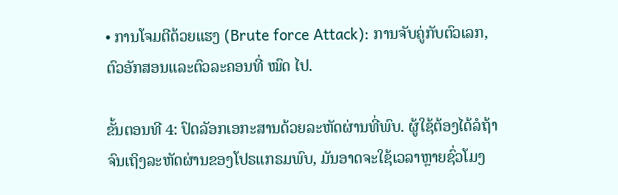• ການໂຈມຕີດ້ວຍແຮງ (Brute force Attack): ການຈັບຄູ່ກັບຕົວເລກ, ຕົວອັກສອນແລະຕົວລະຄອນທີ່ ໝົດ ໄປ.

ຂັ້ນຕອນທີ 4: ປົດລັອກເອກະສານດ້ວຍລະຫັດຜ່ານທີ່ພົບ. ຜູ້ໃຊ້ຕ້ອງໄດ້ລໍຖ້າຈົນເຖິງລະຫັດຜ່ານຂອງໂປຣແກຣມພົບ, ມັນອາດຈະໃຊ້ເວລາຫຼາຍຊົ່ວໂມງ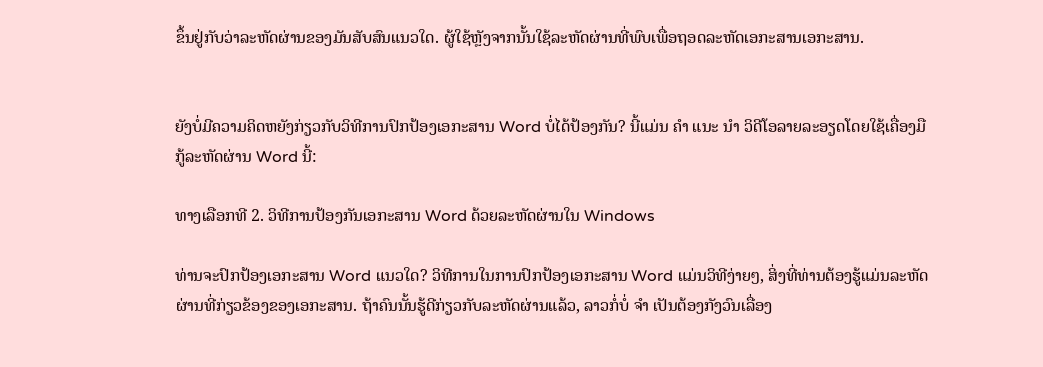ຂຶ້ນຢູ່ກັບວ່າລະຫັດຜ່ານຂອງມັນສັບສົນແນວໃດ. ຜູ້ໃຊ້ຫຼັງຈາກນັ້ນໃຊ້ລະຫັດຜ່ານທີ່ພົບເພື່ອຖອດລະຫັດເອກະສານເອກະສານ.


ຍັງບໍ່ມີຄວາມຄິດຫຍັງກ່ຽວກັບວິທີການປົກປ້ອງເອກະສານ Word ບໍ່ໄດ້ປ້ອງກັນ? ນີ້ແມ່ນ ຄຳ ແນະ ນຳ ວິດີໂອລາຍລະອຽດໂດຍໃຊ້ເຄື່ອງມືກູ້ລະຫັດຜ່ານ Word ນີ້:

ທາງເລືອກທີ 2. ວິທີການປ້ອງກັນເອກະສານ Word ດ້ວຍລະຫັດຜ່ານໃນ Windows

ທ່ານຈະປົກປ້ອງເອກະສານ Word ແນວໃດ? ວິທີການໃນການປົກປ້ອງເອກະສານ Word ແມ່ນວິທີງ່າຍໆ, ສິ່ງທີ່ທ່ານຕ້ອງຮູ້ແມ່ນລະຫັດຜ່ານທີ່ກ່ຽວຂ້ອງຂອງເອກະສານ. ຖ້າຄົນນັ້ນຮູ້ດີກ່ຽວກັບລະຫັດຜ່ານແລ້ວ, ລາວກໍ່ບໍ່ ຈຳ ເປັນຕ້ອງກັງວົນເລື່ອງ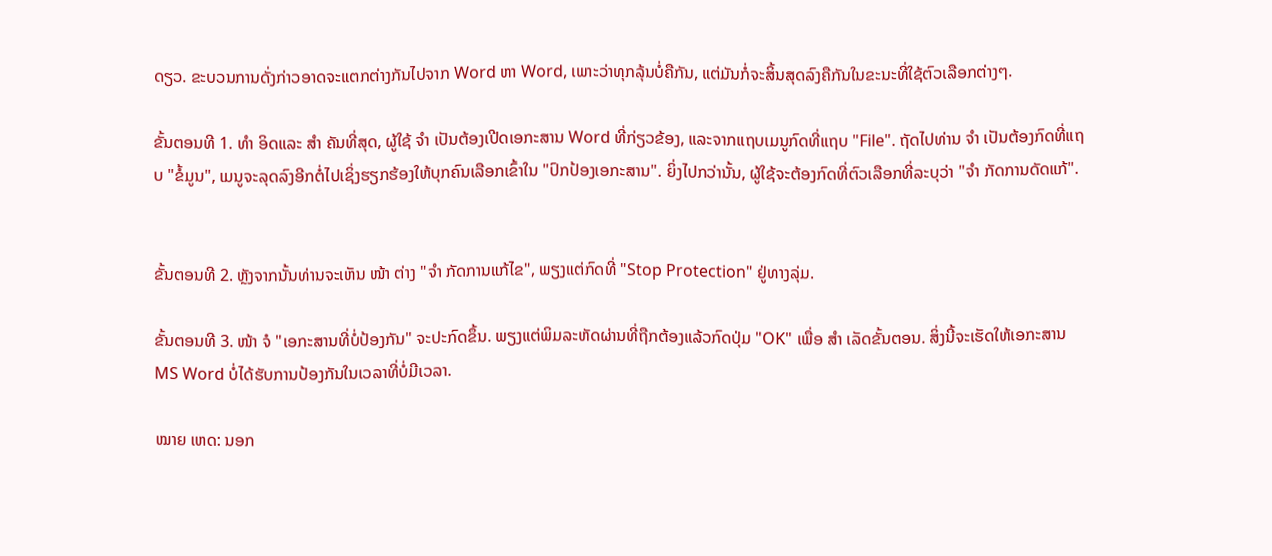ດຽວ. ຂະບວນການດັ່ງກ່າວອາດຈະແຕກຕ່າງກັນໄປຈາກ Word ຫາ Word, ເພາະວ່າທຸກລຸ້ນບໍ່ຄືກັນ, ແຕ່ມັນກໍ່ຈະສິ້ນສຸດລົງຄືກັນໃນຂະນະທີ່ໃຊ້ຕົວເລືອກຕ່າງໆ.

ຂັ້ນຕອນທີ 1. ທຳ ອິດແລະ ສຳ ຄັນທີ່ສຸດ, ຜູ້ໃຊ້ ຈຳ ເປັນຕ້ອງເປີດເອກະສານ Word ທີ່ກ່ຽວຂ້ອງ, ແລະຈາກແຖບເມນູກົດທີ່ແຖບ "File". ຖັດໄປທ່ານ ຈຳ ເປັນຕ້ອງກົດທີ່ແຖບ "ຂໍ້ມູນ", ເມນູຈະລຸດລົງອີກຕໍ່ໄປເຊິ່ງຮຽກຮ້ອງໃຫ້ບຸກຄົນເລືອກເຂົ້າໃນ "ປົກປ້ອງເອກະສານ". ຍິ່ງໄປກວ່ານັ້ນ, ຜູ້ໃຊ້ຈະຕ້ອງກົດທີ່ຕົວເລືອກທີ່ລະບຸວ່າ "ຈຳ ກັດການດັດແກ້".


ຂັ້ນຕອນທີ 2. ຫຼັງຈາກນັ້ນທ່ານຈະເຫັນ ໜ້າ ຕ່າງ "ຈຳ ກັດການແກ້ໄຂ", ພຽງແຕ່ກົດທີ່ "Stop Protection" ຢູ່ທາງລຸ່ມ.

ຂັ້ນຕອນທີ 3. ໜ້າ ຈໍ "ເອກະສານທີ່ບໍ່ປ້ອງກັນ" ຈະປະກົດຂຶ້ນ. ພຽງແຕ່ພິມລະຫັດຜ່ານທີ່ຖືກຕ້ອງແລ້ວກົດປຸ່ມ "OK" ເພື່ອ ສຳ ເລັດຂັ້ນຕອນ. ສິ່ງນີ້ຈະເຮັດໃຫ້ເອກະສານ MS Word ບໍ່ໄດ້ຮັບການປ້ອງກັນໃນເວລາທີ່ບໍ່ມີເວລາ.

ໝາຍ ເຫດ: ນອກ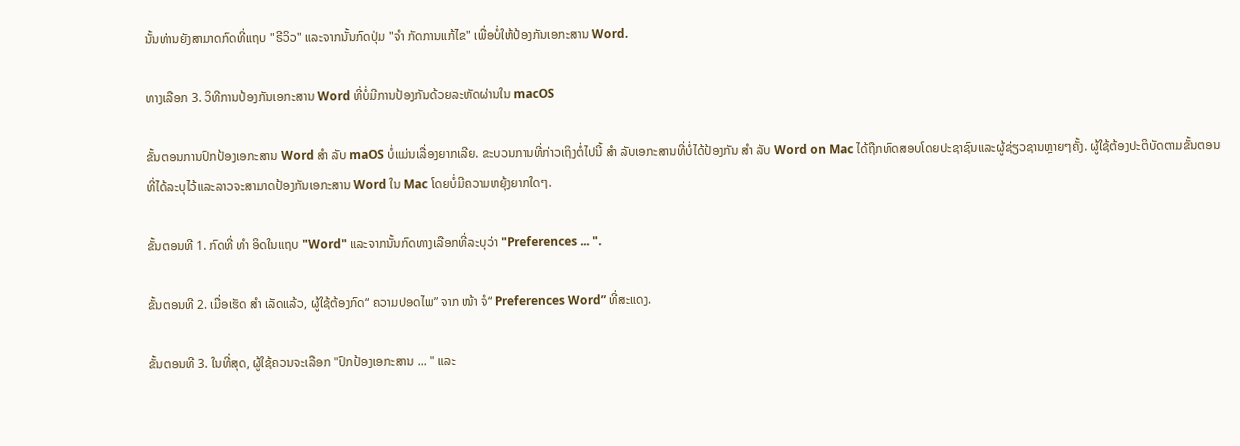ນັ້ນທ່ານຍັງສາມາດກົດທີ່ແຖບ "ຣີວິວ" ແລະຈາກນັ້ນກົດປຸ່ມ "ຈຳ ກັດການແກ້ໄຂ" ເພື່ອບໍ່ໃຫ້ປ້ອງກັນເອກະສານ Word.

ທາງເລືອກ 3. ວິທີການປ້ອງກັນເອກະສານ Word ທີ່ບໍ່ມີການປ້ອງກັນດ້ວຍລະຫັດຜ່ານໃນ macOS

ຂັ້ນຕອນການປົກປ້ອງເອກະສານ Word ສຳ ລັບ maOS ບໍ່ແມ່ນເລື່ອງຍາກເລີຍ. ຂະບວນການທີ່ກ່າວເຖິງຕໍ່ໄປນີ້ ສຳ ລັບເອກະສານທີ່ບໍ່ໄດ້ປ້ອງກັນ ສຳ ລັບ Word on Mac ໄດ້ຖືກທົດສອບໂດຍປະຊາຊົນແລະຜູ້ຊ່ຽວຊານຫຼາຍໆຄັ້ງ. ຜູ້ໃຊ້ຕ້ອງປະຕິບັດຕາມຂັ້ນຕອນທີ່ໄດ້ລະບຸໄວ້ແລະລາວຈະສາມາດປ້ອງກັນເອກະສານ Word ໃນ Mac ໂດຍບໍ່ມີຄວາມຫຍຸ້ງຍາກໃດໆ.

ຂັ້ນຕອນທີ 1. ກົດທີ່ ທຳ ອິດໃນແຖບ "Word" ແລະຈາກນັ້ນກົດທາງເລືອກທີ່ລະບຸວ່າ "Preferences ... ".

ຂັ້ນຕອນທີ 2. ເມື່ອເຮັດ ສຳ ເລັດແລ້ວ, ຜູ້ໃຊ້ຕ້ອງກົດ“ ຄວາມປອດໄພ” ຈາກ ໜ້າ ຈໍ“ Preferences Word” ທີ່ສະແດງ.

ຂັ້ນຕອນທີ 3. ໃນທີ່ສຸດ, ຜູ້ໃຊ້ຄວນຈະເລືອກ "ປົກປ້ອງເອກະສານ ... " ແລະ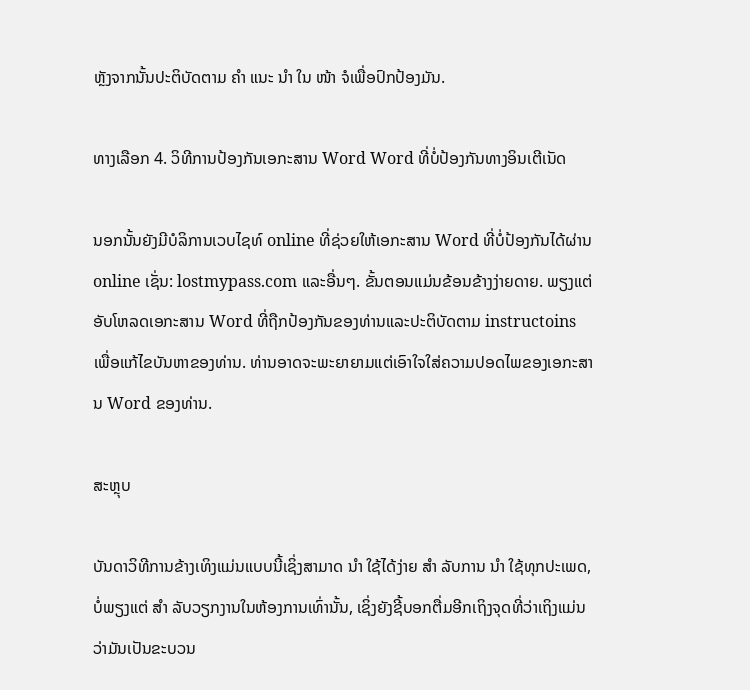ຫຼັງຈາກນັ້ນປະຕິບັດຕາມ ຄຳ ແນະ ນຳ ໃນ ໜ້າ ຈໍເພື່ອປົກປ້ອງມັນ.

ທາງເລືອກ 4. ວິທີການປ້ອງກັນເອກະສານ Word Word ທີ່ບໍ່ປ້ອງກັນທາງອິນເຕີເນັດ

ນອກນັ້ນຍັງມີບໍລິການເວບໄຊທ໌ online ທີ່ຊ່ວຍໃຫ້ເອກະສານ Word ທີ່ບໍ່ປ້ອງກັນໄດ້ຜ່ານ online ເຊັ່ນ: lostmypass.com ແລະອື່ນໆ. ຂັ້ນຕອນແມ່ນຂ້ອນຂ້າງງ່າຍດາຍ. ພຽງແຕ່ອັບໂຫລດເອກະສານ Word ທີ່ຖືກປ້ອງກັນຂອງທ່ານແລະປະຕິບັດຕາມ instructoins ເພື່ອແກ້ໄຂບັນຫາຂອງທ່ານ. ທ່ານອາດຈະພະຍາຍາມແຕ່ເອົາໃຈໃສ່ຄວາມປອດໄພຂອງເອກະສານ Word ຂອງທ່ານ.

ສະຫຼຸບ

ບັນດາວິທີການຂ້າງເທິງແມ່ນແບບນີ້ເຊິ່ງສາມາດ ນຳ ໃຊ້ໄດ້ງ່າຍ ສຳ ລັບການ ນຳ ໃຊ້ທຸກປະເພດ, ບໍ່ພຽງແຕ່ ສຳ ລັບວຽກງານໃນຫ້ອງການເທົ່ານັ້ນ, ເຊິ່ງຍັງຊີ້ບອກຕື່ມອີກເຖິງຈຸດທີ່ວ່າເຖິງແມ່ນວ່າມັນເປັນຂະບວນ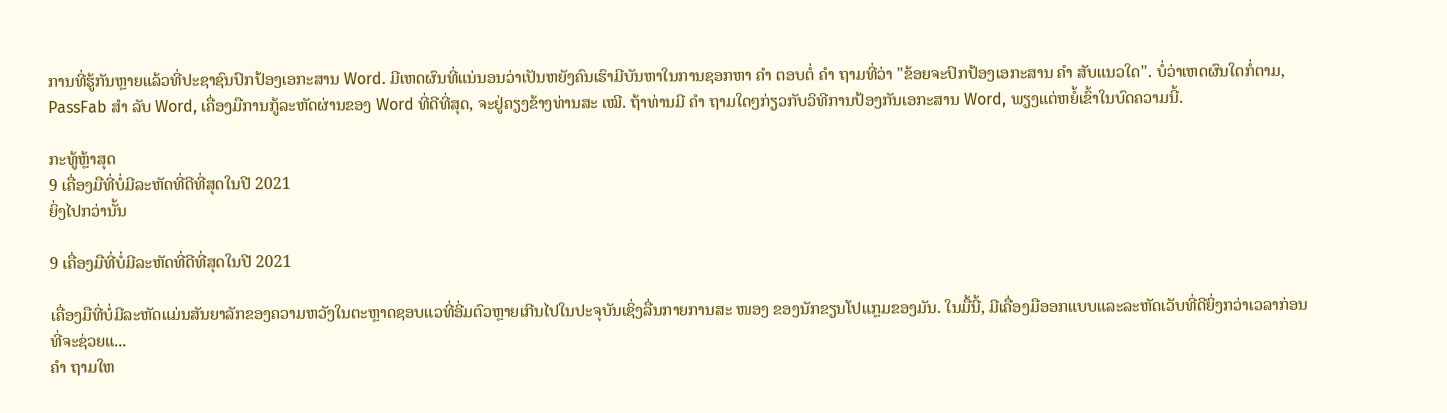ການທີ່ຮູ້ກັນຫຼາຍແລ້ວທີ່ປະຊາຊົນປົກປ້ອງເອກະສານ Word. ມີເຫດຜົນທີ່ແນ່ນອນວ່າເປັນຫຍັງຄົນເຮົາມີບັນຫາໃນການຊອກຫາ ຄຳ ຕອບຕໍ່ ຄຳ ຖາມທີ່ວ່າ "ຂ້ອຍຈະປົກປ້ອງເອກະສານ ຄຳ ສັບແນວໃດ". ບໍ່ວ່າເຫດຜົນໃດກໍ່ຕາມ, PassFab ສຳ ລັບ Word, ເຄື່ອງມືການກູ້ລະຫັດຜ່ານຂອງ Word ທີ່ດີທີ່ສຸດ, ຈະຢູ່ຄຽງຂ້າງທ່ານສະ ເໝີ. ຖ້າທ່ານມີ ຄຳ ຖາມໃດໆກ່ຽວກັບວິທີການປ້ອງກັນເອກະສານ Word, ພຽງແຕ່ຫຍໍ້ເຂົ້າໃນບົດຄວາມນີ້.

ກະທູ້ຫຼ້າສຸດ
9 ເຄື່ອງມືທີ່ບໍ່ມີລະຫັດທີ່ດີທີ່ສຸດໃນປີ 2021
ຍິ່ງໄປກວ່ານັ້ນ

9 ເຄື່ອງມືທີ່ບໍ່ມີລະຫັດທີ່ດີທີ່ສຸດໃນປີ 2021

ເຄື່ອງມືທີ່ບໍ່ມີລະຫັດແມ່ນສັນຍາລັກຂອງຄວາມຫວັງໃນຕະຫຼາດຊອບແວທີ່ອີ່ມຕົວຫຼາຍເກີນໄປໃນປະຈຸບັນເຊິ່ງລື່ນກາຍການສະ ໜອງ ຂອງນັກຂຽນໂປແກຼມຂອງມັນ. ໃນມື້ນີ້, ມີເຄື່ອງມືອອກແບບແລະລະຫັດເວັບທີ່ດີຍິ່ງກວ່າເວລາກ່ອນທີ່ຈະຊ່ວຍແ...
ຄຳ ຖາມໃຫ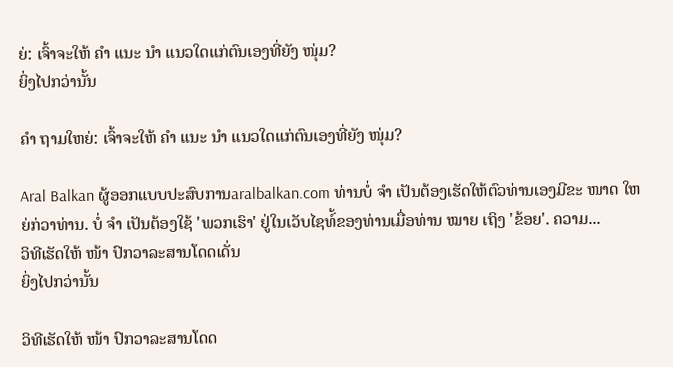ຍ່: ເຈົ້າຈະໃຫ້ ຄຳ ແນະ ນຳ ແນວໃດແກ່ຕົນເອງທີ່ຍັງ ໜຸ່ມ?
ຍິ່ງໄປກວ່ານັ້ນ

ຄຳ ຖາມໃຫຍ່: ເຈົ້າຈະໃຫ້ ຄຳ ແນະ ນຳ ແນວໃດແກ່ຕົນເອງທີ່ຍັງ ໜຸ່ມ?

Aral Balkan ຜູ້ອອກແບບປະສົບການaralbalkan.com ທ່ານບໍ່ ຈຳ ເປັນຕ້ອງເຮັດໃຫ້ຕົວທ່ານເອງມີຂະ ໜາດ ໃຫຍ່ກ່ວາທ່ານ. ບໍ່ ຈຳ ເປັນຕ້ອງໃຊ້ 'ພວກເຮົາ' ຢູ່ໃນເວັບໄຊທ໌້ຂອງທ່ານເມື່ອທ່ານ ໝາຍ ເຖິງ 'ຂ້ອຍ'. ຄວາມ...
ວິທີເຮັດໃຫ້ ໜ້າ ປົກວາລະສານໂດດເດັ່ນ
ຍິ່ງໄປກວ່ານັ້ນ

ວິທີເຮັດໃຫ້ ໜ້າ ປົກວາລະສານໂດດ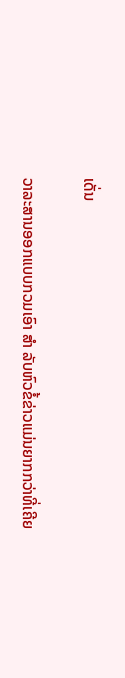ເດັ່ນ

ວາລະສານອອກແບບກວມເອົາ ສຳ ລັບຫົວຂໍ້ຂ່າວແມ່ນຍາກກວ່າທີ່ເຄີຍ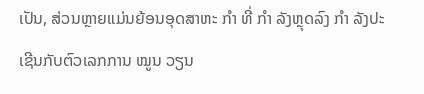ເປັນ, ສ່ວນຫຼາຍແມ່ນຍ້ອນອຸດສາຫະ ກຳ ທີ່ ກຳ ລັງຫຼຸດລົງ ກຳ ລັງປະເຊີນກັບຕົວເລກການ ໝູນ ວຽນ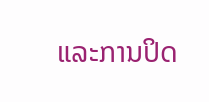ແລະການປິດ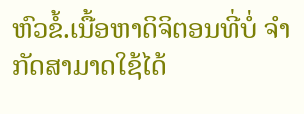ຫົວຂໍ້.ເນື້ອຫາດິຈິຕອນທີ່ບໍ່ ຈຳ ກັດສາມາດໃຊ້ໄດ້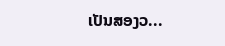ເປັນສອງວ...